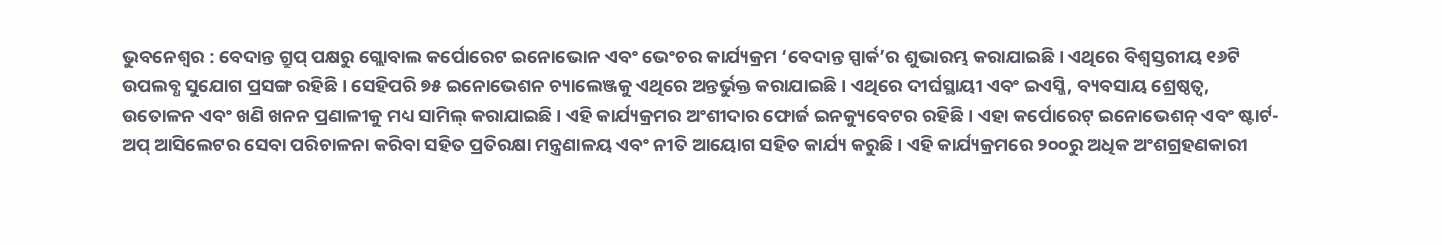ଭୁବନେଶ୍ୱର : ବେଦାନ୍ତ ଗ୍ରୁପ୍ ପକ୍ଷରୁ ଗ୍ଲୋବାଲ କର୍ପୋରେଟ ଇନୋଭୋନ ଏବଂ ଭେଂଚର କାର୍ଯ୍ୟକ୍ରମ ‘ବେଦାନ୍ତ ସ୍ପାର୍କ’ର ଶୁଭାରମ୍ଭ କରାଯାଇଛି । ଏଥିରେ ବିଶ୍ୱସ୍ତରୀୟ ୧୬ଟି ଉପଲବ୍ଧ ସୁଯୋଗ ପ୍ରସଙ୍ଗ ରହିଛି । ସେହିପରି ୭୫ ଇନୋଭେଶନ ଚ୍ୟାଲେଞ୍ଜକୁ ଏଥିରେ ଅନ୍ତର୍ଭୁକ୍ତ କରାଯାଇଛି । ଏଥିରେ ଦୀର୍ଘସ୍ଥାୟୀ ଏବଂ ଇଏସ୍ଜି, ବ୍ୟବସାୟ ଶ୍ରେଷ୍ଠତ୍ୱ, ଉତୋଳନ ଏବଂ ଖଣି ଖନନ ପ୍ରଣାଳୀକୁ ମଧ୍ୟ ସାମିଲ୍ କରାଯାଇଛି । ଏହି କାର୍ଯ୍ୟକ୍ରମର ଅଂଶୀଦାର ଫୋର୍ଜ ଇନକ୍ୟୁବେଟର ରହିଛି । ଏହା କର୍ପୋରେଟ୍ ଇନୋଭେଶନ୍ ଏବଂ ଷ୍ଟାର୍ଟ-ଅପ୍ ଆସିଲେଟର ସେବା ପରିଚାଳନା କରିବା ସହିତ ପ୍ରତିରକ୍ଷା ମନ୍ତ୍ରଣାଳୟ ଏବଂ ନୀତି ଆୟୋଗ ସହିତ କାର୍ଯ୍ୟ କରୁଛି । ଏହି କାର୍ଯ୍ୟକ୍ରମରେ ୨୦୦ରୁ ଅଧିକ ଅଂଶଗ୍ରହଣକାରୀ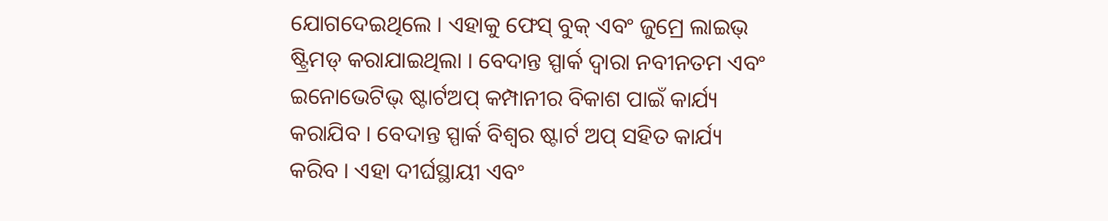ଯୋଗଦେଇଥିଲେ । ଏହାକୁ ଫେସ୍ ବୁକ୍ ଏବଂ ଜୁମ୍ରେ ଲାଇଭ୍ ଷ୍ଟ୍ରିମଡ୍ କରାଯାଇଥିଲା । ବେଦାନ୍ତ ସ୍ପାର୍କ ଦ୍ୱାରା ନବୀନତମ ଏବଂ ଇନୋଭେଟିଭ୍ ଷ୍ଟାର୍ଟଅପ୍ କମ୍ପାନୀର ବିକାଶ ପାଇଁ କାର୍ଯ୍ୟ କରାଯିବ । ବେଦାନ୍ତ ସ୍ପାର୍କ ବିଶ୍ୱର ଷ୍ଟାର୍ଟ ଅପ୍ ସହିତ କାର୍ଯ୍ୟ କରିବ । ଏହା ଦୀର୍ଘସ୍ଥାୟୀ ଏବଂ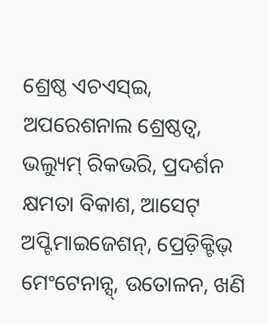ଶ୍ରେଷ୍ଠ ଏଚଏସ୍ଇ, ଅପରେଶନାଲ ଶ୍ରେଷ୍ଠତ୍ୱ, ଭଲ୍ୟୁମ୍ ରିକଭରି, ପ୍ରଦର୍ଶନ କ୍ଷମତା ବିକାଶ, ଆସେଟ୍ ଅପ୍ଟିମାଇଜେଶନ୍, ପ୍ରେଡ଼ିକ୍ଟିଭ୍ ମେଂଟେନାନ୍ସ୍, ଉତୋଳନ, ଖଣି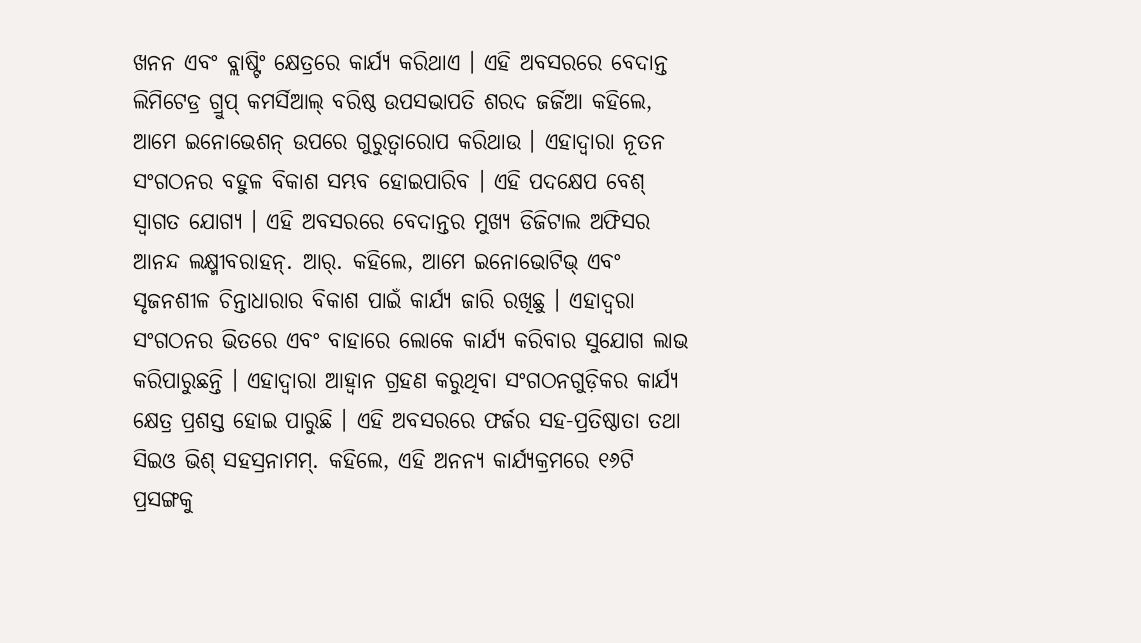ଖନନ ଏବଂ ବ୍ଲାଷ୍ଟିଂ କ୍ଷେତ୍ରରେ କାର୍ଯ୍ୟ କରିଥାଏ । ଏହି ଅବସରରେ ବେଦାନ୍ତ ଲିମିଟେଡ୍ର ଗ୍ରୁପ୍ କମର୍ସିଆଲ୍ ବରିଷ୍ଠ ଉପସଭାପତି ଶରଦ ଜର୍ଜିଆ କହିଲେ, ଆମେ ଇନୋଭେଶନ୍ ଉପରେ ଗୁରୁତ୍ୱାରୋପ କରିଥାଉ । ଏହାଦ୍ୱାରା ନୂତନ ସଂଗଠନର ବହୁଳ ବିକାଶ ସମ୍ଭବ ହୋଇପାରିବ । ଏହି ପଦକ୍ଷେପ ବେଶ୍ ସ୍ୱାଗତ ଯୋଗ୍ୟ । ଏହି ଅବସରରେ ବେଦାନ୍ତର ମୁଖ୍ୟ ଡିଜିଟାଲ ଅଫିସର ଆନନ୍ଦ ଲକ୍ଷ୍ମୀବରାହନ୍. ଆର୍. କହିଲେ, ଆମେ ଇନୋଭୋଟିଭ୍ ଏବଂ ସୃଜନଶୀଳ ଚିନ୍ତାଧାରାର ବିକାଶ ପାଇଁ କାର୍ଯ୍ୟ ଜାରି ରଖିଛୁ । ଏହାଦ୍ୱରା ସଂଗଠନର ଭିତରେ ଏବଂ ବାହାରେ ଲୋକେ କାର୍ଯ୍ୟ କରିବାର ସୁଯୋଗ ଲାଭ କରିପାରୁଛନ୍ତି । ଏହାଦ୍ୱାରା ଆହ୍ୱାନ ଗ୍ରହଣ କରୁଥିବା ସଂଗଠନଗୁଡ଼ିକର କାର୍ଯ୍ୟ କ୍ଷେତ୍ର ପ୍ରଶସ୍ତ ହୋଇ ପାରୁଛି । ଏହି ଅବସରରେ ଫର୍ଜର ସହ-ପ୍ରତିଷ୍ଠାତା ତଥା ସିଇଓ ଭିଶ୍ ସହସ୍ରନାମମ୍. କହିଲେ, ଏହି ଅନନ୍ୟ କାର୍ଯ୍ୟକ୍ରମରେ ୧୬ଟି ପ୍ରସଙ୍ଗକୁ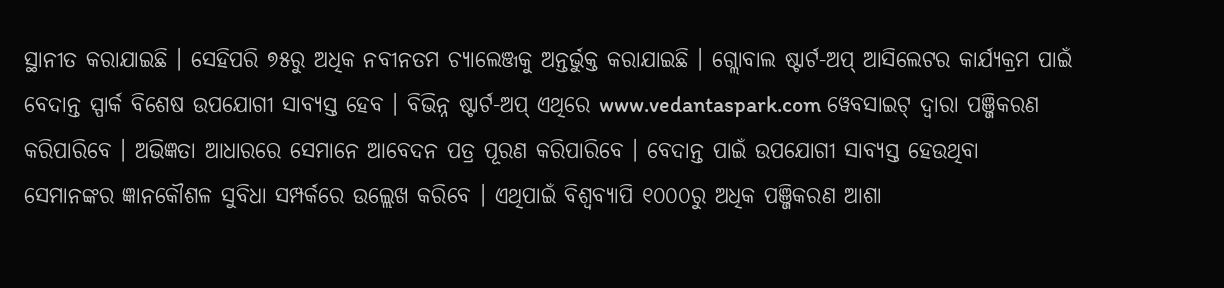ସ୍ଥାନୀତ କରାଯାଇଛି । ସେହିପରି ୭୫ରୁ ଅଧିକ ନବୀନତମ ଚ୍ୟାଲେଞ୍ଜକୁ ଅନ୍ତର୍ଭୁକ୍ତ କରାଯାଇଛି । ଗ୍ଲୋବାଲ ଷ୍ଟାର୍ଟ-ଅପ୍ ଆସିଲେଟର କାର୍ଯ୍ୟକ୍ରମ ପାଇଁ ବେଦାନ୍ତ ସ୍ପାର୍କ ବିଶେଷ ଉପଯୋଗୀ ସାବ୍ୟସ୍ତ ହେବ । ବିଭିନ୍ନ ଷ୍ଟାର୍ଟ-ଅପ୍ ଏଥିରେ www.vedantaspark.com ୱେବସାଇଟ୍ ଦ୍ୱାରା ପଞ୍ଜିକରଣ କରିପାରିବେ । ଅଭିଜ୍ଞତା ଆଧାରରେ ସେମାନେ ଆବେଦନ ପତ୍ର ପୂରଣ କରିପାରିବେ । ବେଦାନ୍ତ ପାଇଁ ଉପଯୋଗୀ ସାବ୍ୟସ୍ତ ହେଉଥିବା ସେମାନଙ୍କର ଜ୍ଞାନକୌଶଳ ସୁବିଧା ସମ୍ପର୍କରେ ଉଲ୍ଲେଖ କରିବେ । ଏଥିପାଇଁ ବିଶ୍ୱବ୍ୟାପି ୧୦୦୦ରୁ ଅଧିକ ପଞ୍ଜିକରଣ ଆଶା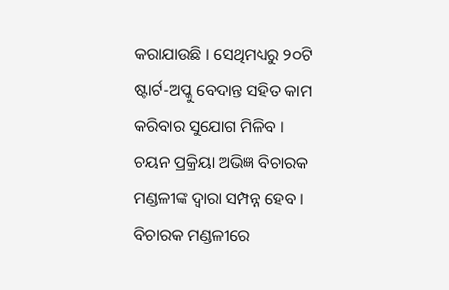କରାଯାଉଛି । ସେଥିମଧ୍ୟରୁ ୨୦ଟି ଷ୍ଟାର୍ଟ-ଅପ୍କୁ ବେଦାନ୍ତ ସହିତ କାମ କରିବାର ସୁଯୋଗ ମିଳିବ । ଚୟନ ପ୍ରକ୍ରିୟା ଅଭିଜ୍ଞ ବିଚାରକ ମଣ୍ଡଳୀଙ୍କ ଦ୍ୱାରା ସମ୍ପନ୍ନ ହେବ । ବିଚାରକ ମଣ୍ଡଳୀରେ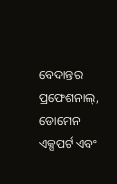ବେଦାନ୍ତର ପ୍ରଫେଶନାଲ୍, ଡୋମେନ ଏକ୍ସପର୍ଟ ଏବଂ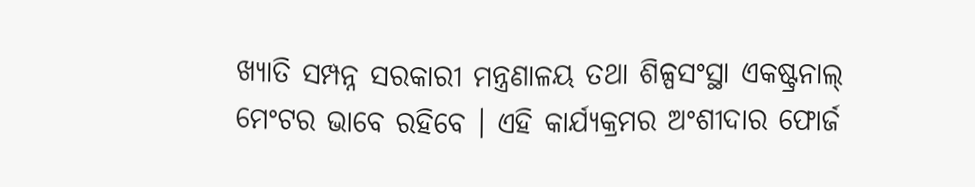ଖ୍ୟାତି ସମ୍ପନ୍ନ ସରକାରୀ ମନ୍ତ୍ରଣାଳୟ ତଥା ଶିଳ୍ପସଂସ୍ଥା ଏକଷ୍ଟ୍ରନାଲ୍ ମେଂଟର ଭାବେ ରହିବେ । ଏହି କାର୍ଯ୍ୟକ୍ରମର ଅଂଶୀଦାର ଫୋର୍ଜ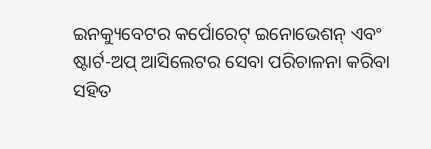ଇନକ୍ୟୁବେଟର କର୍ପୋରେଟ୍ ଇନୋଭେଶନ୍ ଏବଂ ଷ୍ଟାର୍ଟ-ଅପ୍ ଆସିଲେଟର ସେବା ପରିଚାଳନା କରିବା ସହିତ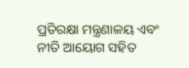ପ୍ରତିରକ୍ଷା ମନ୍ତ୍ରଣାଳୟ ଏବଂ ନୀତି ଆୟୋଗ ସହିତ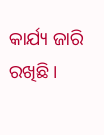କାର୍ଯ୍ୟ ଜାରି ରଖିଛି ।